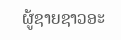ຜູ້ຊາຍຊາວອະ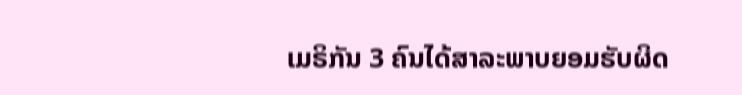ເມຣິກັນ 3 ຄົນໄດ້ສາລະພາບຍອມຮັບຜິດ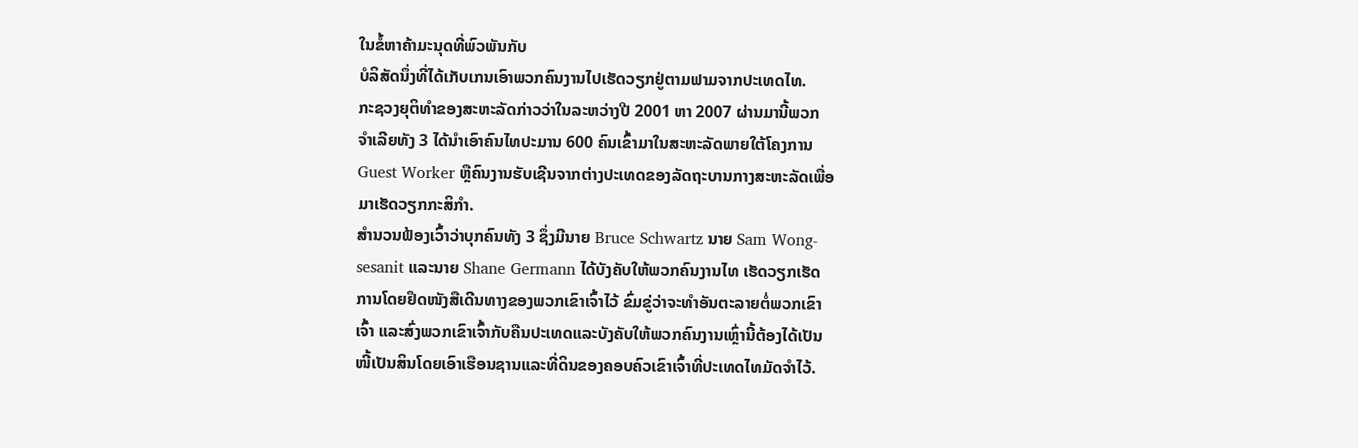ໃນຂໍ້ຫາຄ້າມະນຸດທີ່ພົວພັນກັບ
ບໍລິສັດນຶ່ງທີ່ໄດ້ເກັບເກນເອົາພວກຄົນງານໄປເຮັດວຽກຢູ່ຕາມຟາມຈາກປະເທດໄທ.
ກະຊວງຍຸຕິທຳຂອງສະຫະລັດກ່າວວ່າໃນລະຫວ່າງປີ 2001 ຫາ 2007 ຜ່ານມານີ້ພວກ
ຈຳເລີຍທັງ 3 ໄດ້ນຳເອົາຄົນໄທປະມານ 600 ຄົນເຂົ້າມາໃນສະຫະລັດພາຍໃຕ້ໂຄງການ
Guest Worker ຫຼືຄົນງານຮັບເຊີນຈາກຕ່າງປະເທດຂອງລັດຖະບານກາງສະຫະລັດເພື່ອ
ມາເຮັດວຽກກະສິກໍາ.
ສຳນວນຟ້ອງເວົ້າວ່າບຸກຄົນທັງ 3 ຊຶ່ງມີນາຍ Bruce Schwartz ນາຍ Sam Wong-
sesanit ແລະນາຍ Shane Germann ໄດ້ບັງຄັບໃຫ້ພວກຄົນງານໄທ ເຮັດວຽກເຮັດ
ການໂດຍຢຶດໜັງສືເດີນທາງຂອງພວກເຂົາເຈົ້າໄວ້ ຂົ່ມຂູ່ວ່າຈະທຳອັນຕະລາຍຕໍ່ພວກເຂົາ
ເຈົ້າ ແລະສົ່ງພວກເຂົາເຈົ້າກັບຄືນປະເທດແລະບັງຄັບໃຫ້ພວກຄົນງານເຫຼົ່ານີ້ຕ້ອງໄດ້ເປັນ
ໜີ້ເປັນສິນໂດຍເອົາເຮືອນຊານແລະທີ່ດິນຂອງຄອບຄົວເຂົາເຈົ້າທີ່ປະເທດໄທມັດຈຳໄວ້.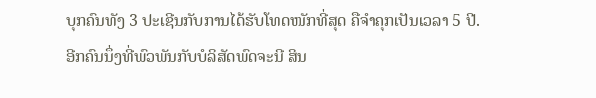ບຸກຄົນທັງ 3 ປະເຊີນກັບການໄດ້ຮັບໂທດໜັກທີ່ສຸດ ຄືຈຳຄຸກເປັນເວລາ 5 ປີ.
ອີກຄົນນຶ່ງທີ່ພົວພັນກັບບໍລິສັດພົດຈະນີ ສິນ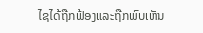ໄຊໄດ້ຖືກຟ້ອງແລະຖືກພົບເຫັນ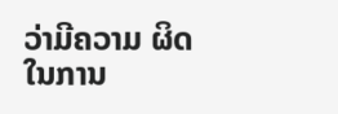ວ່າມີຄວາມ ຜິດໃນການ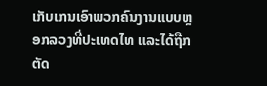ເກັບເກນເອົາພວກຄົນງານແບບຫຼອກລວງທີ່ປະເທດໄທ ແລະໄດ້ຖືກຕັດ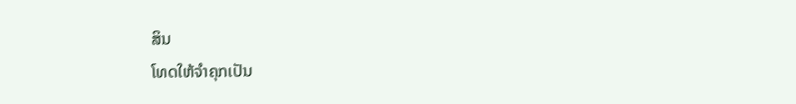ສິນ
ໂທດໃຫ້ຈຳຄຸກເປັນ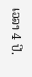ເວລາ 4 ປີ.